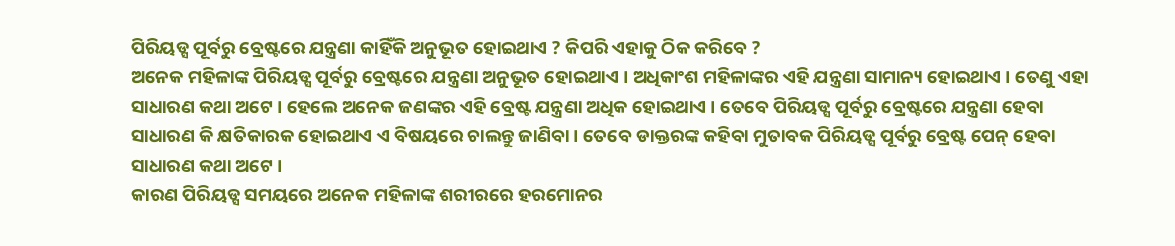ପିରିୟଡ୍ସ ପୂର୍ବରୁ ବ୍ରେଷ୍ଟରେ ଯନ୍ତ୍ରଣା କାହିଁକି ଅନୁଭୂତ ହୋଇଥାଏ ? କିପରି ଏହାକୁ ଠିକ କରିବେ ?
ଅନେକ ମହିଳାଙ୍କ ପିରିୟଡ୍ସ ପୂର୍ବରୁ ବ୍ରେଷ୍ଟରେ ଯନ୍ତ୍ରଣା ଅନୁଭୂତ ହୋଇଥାଏ । ଅଧିକାଂଶ ମହିଳାଙ୍କର ଏହି ଯନ୍ତ୍ରଣା ସାମାନ୍ୟ ହୋଇଥାଏ । ତେଣୁ ଏହା ସାଧାରଣ କଥା ଅଟେ । ହେଲେ ଅନେକ ଜଣଙ୍କର ଏହି ବ୍ରେଷ୍ଟ ଯନ୍ତ୍ରଣା ଅଧିକ ହୋଇଥାଏ । ତେବେ ପିରିୟଡ୍ସ ପୂର୍ବରୁ ବ୍ରେଷ୍ଟରେ ଯନ୍ତ୍ରଣା ହେବା ସାଧାରଣ କି କ୍ଷତିକାରକ ହୋଇଥାଏ ଏ ବିଷୟରେ ଚାଲନ୍ତୁ ଜାଣିବା । ତେବେ ଡାକ୍ତରଙ୍କ କହିବା ମୁତାବକ ପିରିୟଡ୍ସ ପୂର୍ବରୁ ବ୍ରେଷ୍ଟ ପେନ୍ ହେବା ସାଧାରଣ କଥା ଅଟେ ।
କାରଣ ପିରିୟଡ୍ସ ସମୟରେ ଅନେକ ମହିଳାଙ୍କ ଶରୀରରେ ହରମୋନର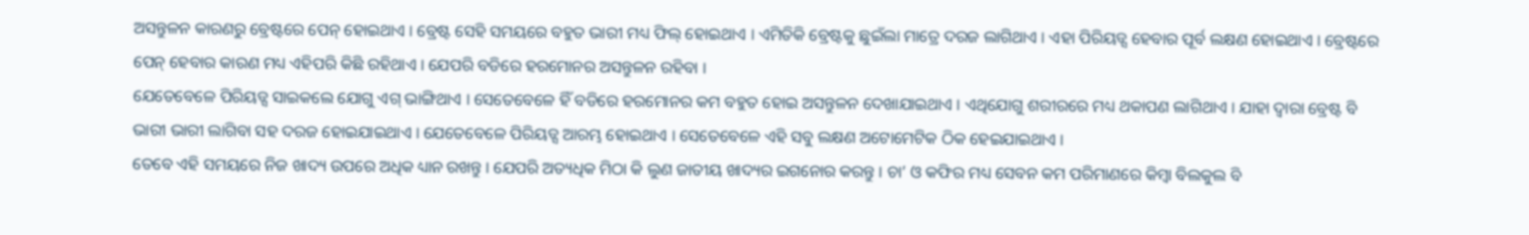ଅସନ୍ତୁଳନ କାରଣରୁ ବ୍ରେଷ୍ଟରେ ପେନ୍ ହୋଇଥାଏ । ବ୍ରେଷ୍ଟ ସେହି ସମୟରେ ବହୁତ ଭାରୀ ମଧ୍ୟ ଫିଲ୍ ହୋଇଥାଏ । ଏମିତିକି ବ୍ରେଷ୍ଟକୁ ଛୁଇଁଲା ମାତ୍ରେ ଦରଜ ଲାଗିଥାଏ । ଏହା ପିରିୟଡ୍ସ ହେବାର ପୂର୍ବ ଲକ୍ଷଣ ହୋଇଥାଏ । ବ୍ରେଷ୍ଟରେ ପେନ୍ ହେବାର କାରଣ ମଧ୍ୟ ଏହିପରି କିଛି ରହିଥାଏ । ଯେପରି ବଡିରେ ହରମୋନର ଅସନ୍ତୁଳନ ରହିବା ।
ଯେତେବେଳେ ପିରିୟଡ୍ସ ସାଇକଲେ ଯୋଗୁ ଏଗ୍ ଭାଙ୍ଗିଥାଏ । ସେତେବେଳେ ହିଁ ବଡିରେ ହରମୋନର କମ ବହୁତ ହୋଇ ଅସନ୍ତୁଳନ ଦେଖାଯାଇଥାଏ । ଏଥିଯୋଗୁ ଶରୀରରେ ମଧ୍ୟ ଥକାପଣ ଲାଗିଥାଏ । ଯାହା ଦ୍ଵାରା ବ୍ରେଷ୍ଟ ବି ଭାରୀ ଭାରୀ ଲାଗିବା ସହ ଦରଜ ହୋଇଯାଇଥାଏ । ଯେତେବେଳେ ପିରିୟଡ୍ସ ଆରମ୍ଭ ହୋଇଥାଏ । ସେତେବେଳେ ଏହି ସବୁ ଲକ୍ଷଣ ଅଟୋମେଟିକ ଠିକ ହେଇଯାଇଥାଏ ।
ତେବେ ଏହି ସମୟରେ ନିଜ ଖାଦ୍ୟ ଉପରେ ଅଧିକ ଧ୍ୟାନ ରଖନ୍ତୁ । ଯେପରି ଅତ୍ୟଧିକ ମିଠା କି ଲୁଣ ଜାତୀୟ ଖାଦ୍ୟର ଇଗନୋର କରନ୍ତୁ । ଚା’ ଓ କଫିର ମଧ୍ୟ ସେବନ କମ ପରିମାଣରେ କିମ୍ବା ବିଲକୁଲ ବି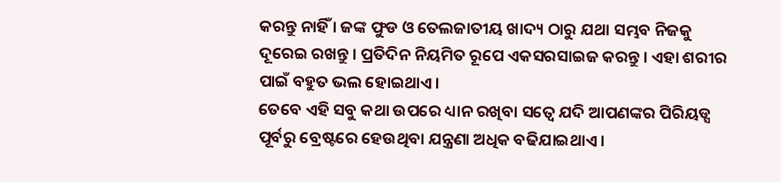କରନ୍ତୁ ନାହିଁ । ଜଙ୍କ ଫୁଡ ଓ ତେଲଜାତୀୟ ଖାଦ୍ୟ ଠାରୁ ଯଥା ସମ୍ଭବ ନିଜକୁ ଦୂରେଇ ରଖନ୍ତୁ । ପ୍ରତିଦିନ ନିୟମିତ ରୂପେ ଏକସରସାଇଜ କରନ୍ତୁ । ଏହା ଶରୀର ପାଇଁ ବହୁତ ଭଲ ହୋଇଥାଏ ।
ତେବେ ଏହି ସବୁ କଥା ଉପରେ ଧ୍ୟାନ ରଖିବା ସତ୍ବେ ଯଦି ଆପଣଙ୍କର ପିରିୟଡ୍ସ ପୂର୍ବରୁ ବ୍ରେଷ୍ଟରେ ହେଉଥିବା ଯନ୍ତ୍ରଣା ଅଧିକ ବଢିଯାଇଥାଏ ।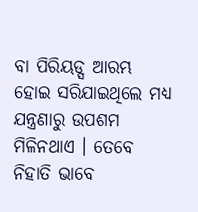ବା ପିରିୟଡ୍ସ ଆରମ୍ଭ ହୋଇ ସରିଯାଇଥିଲେ ମଧ୍ୟ ଯନ୍ତ୍ରଣାରୁ ଉପଶମ ମିଳିନଥାଏ । ତେବେ ନିହାତି ଭାବେ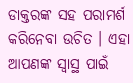ଡାକ୍ତରଙ୍କ ସହ ପରାମର୍ଶ କରିନେବା ଉଚିତ । ଏହା ଆପଣଙ୍କ ସ୍ଵାସ୍ଥ ପାଇଁ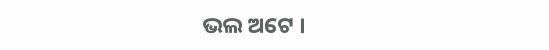ଭଲ ଅଟେ ।